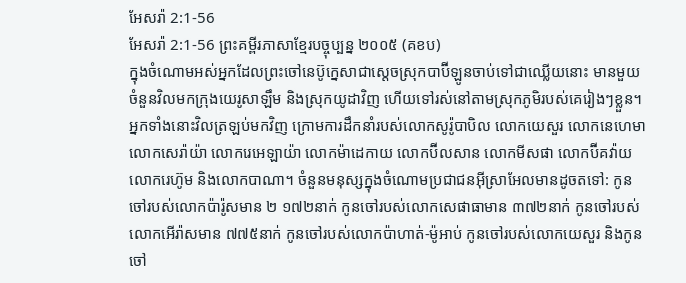អែសរ៉ា 2:1-56
អែសរ៉ា 2:1-56 ព្រះគម្ពីរភាសាខ្មែរបច្ចុប្បន្ន ២០០៥ (គខប)
ក្នុងចំណោមអស់អ្នកដែលព្រះចៅនេប៊ូក្នេសាជាស្ដេចស្រុកបាប៊ីឡូនចាប់ទៅជាឈ្លើយនោះ មានមួយចំនួនវិលមកក្រុងយេរូសាឡឹម និងស្រុកយូដាវិញ ហើយទៅរស់នៅតាមស្រុកភូមិរបស់គេរៀងៗខ្លួន។ អ្នកទាំងនោះវិលត្រឡប់មកវិញ ក្រោមការដឹកនាំរបស់លោកសូរ៉ូបាបិល លោកយេសួរ លោកនេហេមា លោកសេរ៉ាយ៉ា លោករេអេឡាយ៉ា លោកម៉ាដេកាយ លោកប៊ីលសាន លោកមីសផា លោកប៊ីគវ៉ាយ លោករេហ៊ូម និងលោកបាណា។ ចំនួនមនុស្សក្នុងចំណោមប្រជាជនអ៊ីស្រាអែលមានដូចតទៅ: កូនចៅរបស់លោកប៉ារ៉ូសមាន ២ ១៧២នាក់ កូនចៅរបស់លោកសេផាធាមាន ៣៧២នាក់ កូនចៅរបស់លោកអើរ៉ាសមាន ៧៧៥នាក់ កូនចៅរបស់លោកប៉ាហាត់-ម៉ូអាប់ កូនចៅរបស់លោកយេសួរ និងកូនចៅ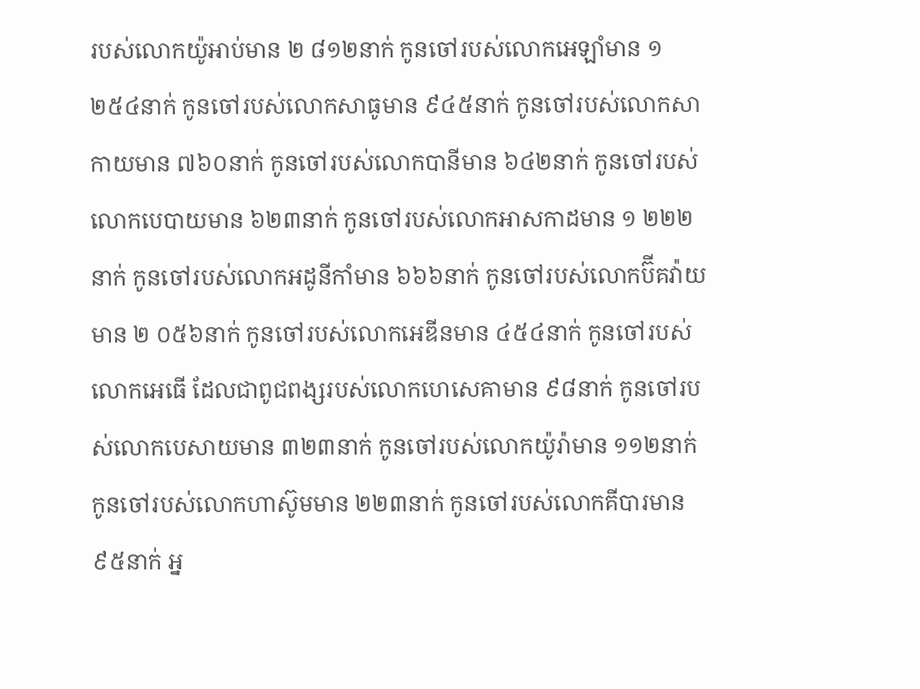របស់លោកយ៉ូអាប់មាន ២ ៨១២នាក់ កូនចៅរបស់លោកអេឡាំមាន ១ ២៥៤នាក់ កូនចៅរបស់លោកសាធូមាន ៩៤៥នាក់ កូនចៅរបស់លោកសាកាយមាន ៧៦០នាក់ កូនចៅរបស់លោកបានីមាន ៦៤២នាក់ កូនចៅរបស់លោកបេបាយមាន ៦២៣នាក់ កូនចៅរបស់លោកអាសកាដមាន ១ ២២២នាក់ កូនចៅរបស់លោកអដូនីកាំមាន ៦៦៦នាក់ កូនចៅរបស់លោកប៊ីគវ៉ាយមាន ២ ០៥៦នាក់ កូនចៅរបស់លោកអេឌីនមាន ៤៥៤នាក់ កូនចៅរបស់លោកអេធើ ដែលជាពូជពង្សរបស់លោកហេសេគាមាន ៩៨នាក់ កូនចៅរបស់លោកបេសាយមាន ៣២៣នាក់ កូនចៅរបស់លោកយ៉ូរ៉ាមាន ១១២នាក់ កូនចៅរបស់លោកហាស៊ូមមាន ២២៣នាក់ កូនចៅរបស់លោកគីបារមាន ៩៥នាក់ អ្ន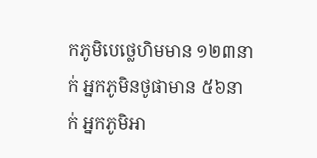កភូមិបេថ្លេហិមមាន ១២៣នាក់ អ្នកភូមិនថូផាមាន ៥៦នាក់ អ្នកភូមិអា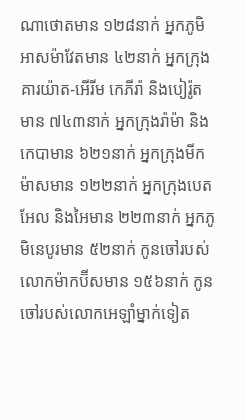ណាថោតមាន ១២៨នាក់ អ្នកភូមិអាសម៉ាវែតមាន ៤២នាក់ អ្នកក្រុងគារយ៉ាត-អើរីម កេភីរ៉ា និងបៀរ៉ូតមាន ៧៤៣នាក់ អ្នកក្រុងរ៉ាម៉ា និងកេបាមាន ៦២១នាក់ អ្នកក្រុងមីកម៉ាសមាន ១២២នាក់ អ្នកក្រុងបេតអែល និងអៃមាន ២២៣នាក់ អ្នកភូមិនេបូរមាន ៥២នាក់ កូនចៅរបស់លោកម៉ាកប៊ីសមាន ១៥៦នាក់ កូនចៅរបស់លោកអេឡាំម្នាក់ទៀត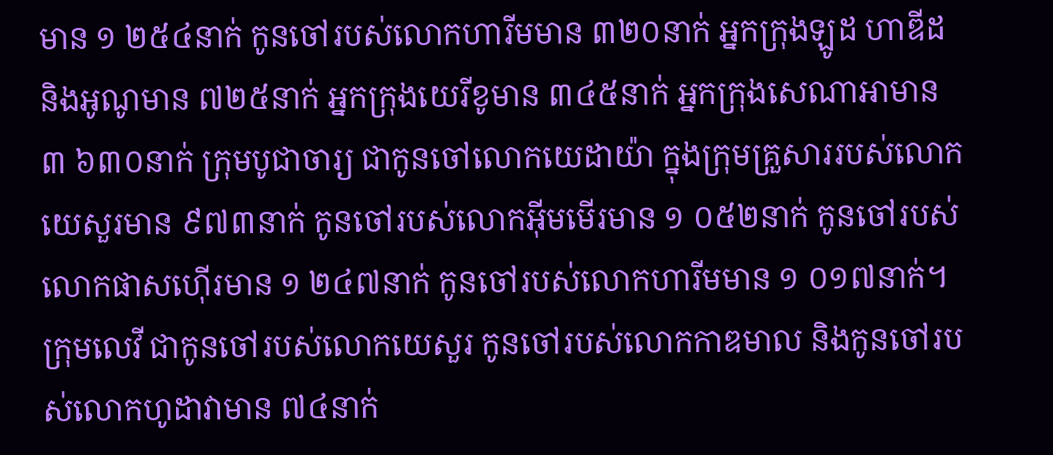មាន ១ ២៥៤នាក់ កូនចៅរបស់លោកហារីមមាន ៣២០នាក់ អ្នកក្រុងឡូដ ហាឌីដ និងអូណូមាន ៧២៥នាក់ អ្នកក្រុងយេរីខូមាន ៣៤៥នាក់ អ្នកក្រុងសេណាអាមាន ៣ ៦៣០នាក់ ក្រុមបូជាចារ្យ ជាកូនចៅលោកយេដាយ៉ា ក្នុងក្រុមគ្រួសាររបស់លោកយេសួរមាន ៩៧៣នាក់ កូនចៅរបស់លោកអ៊ីមមើរមាន ១ ០៥២នាក់ កូនចៅរបស់លោកផាសហ៊ើរមាន ១ ២៤៧នាក់ កូនចៅរបស់លោកហារីមមាន ១ ០១៧នាក់។ ក្រុមលេវី ជាកូនចៅរបស់លោកយេសួរ កូនចៅរបស់លោកកាឌមាល និងកូនចៅរបស់លោកហូដាវាមាន ៧៤នាក់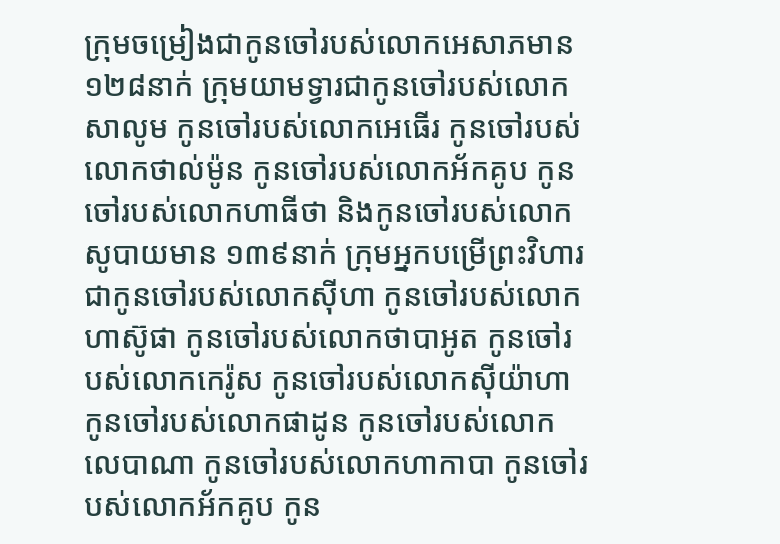ក្រុមចម្រៀងជាកូនចៅរបស់លោកអេសាភមាន១២៨នាក់ ក្រុមយាមទ្វារជាកូនចៅរបស់លោកសាលូម កូនចៅរបស់លោកអេធើរ កូនចៅរបស់លោកថាល់ម៉ូន កូនចៅរបស់លោកអ័កគូប កូនចៅរបស់លោកហាធីថា និងកូនចៅរបស់លោកសូបាយមាន ១៣៩នាក់ ក្រុមអ្នកបម្រើព្រះវិហារ ជាកូនចៅរបស់លោកស៊ីហា កូនចៅរបស់លោកហាស៊ូផា កូនចៅរបស់លោកថាបាអូត កូនចៅរបស់លោកកេរ៉ូស កូនចៅរបស់លោកស៊ីយ៉ាហា កូនចៅរបស់លោកផាដូន កូនចៅរបស់លោកលេបាណា កូនចៅរបស់លោកហាកាបា កូនចៅរបស់លោកអ័កគូប កូន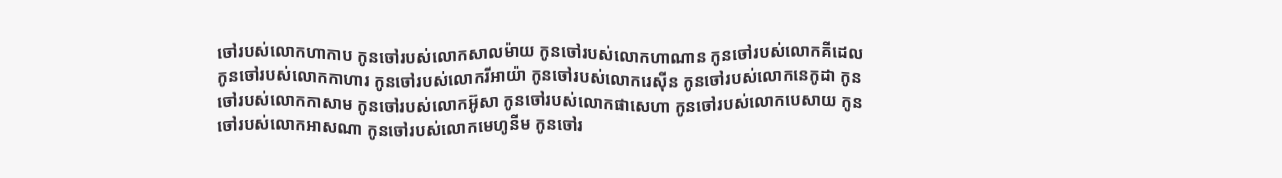ចៅរបស់លោកហាកាប កូនចៅរបស់លោកសាលម៉ាយ កូនចៅរបស់លោកហាណាន កូនចៅរបស់លោកគីដេល កូនចៅរបស់លោកកាហារ កូនចៅរបស់លោករីអាយ៉ា កូនចៅរបស់លោករេស៊ីន កូនចៅរបស់លោកនេកូដា កូនចៅរបស់លោកកាសាម កូនចៅរបស់លោកអ៊ូសា កូនចៅរបស់លោកផាសេហា កូនចៅរបស់លោកបេសាយ កូនចៅរបស់លោកអាសណា កូនចៅរបស់លោកមេហូនីម កូនចៅរ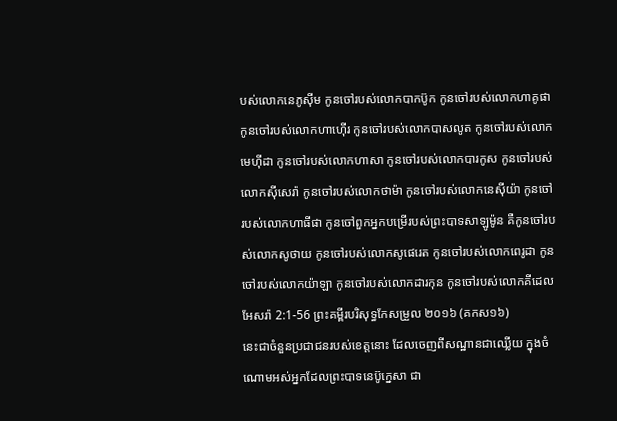បស់លោកនេភូស៊ីម កូនចៅរបស់លោកបាកប៊ូក កូនចៅរបស់លោកហាគូផា កូនចៅរបស់លោកហាហ៊ើរ កូនចៅរបស់លោកបាសលូត កូនចៅរបស់លោកមេហ៊ីដា កូនចៅរបស់លោកហាសា កូនចៅរបស់លោកបារកូស កូនចៅរបស់លោកស៊ីសេរ៉ា កូនចៅរបស់លោកថាម៉ា កូនចៅរបស់លោកនេស៊ីយ៉ា កូនចៅរបស់លោកហាធីផា កូនចៅពួកអ្នកបម្រើរបស់ព្រះបាទសាឡូម៉ូន គឺកូនចៅរបស់លោកសូថាយ កូនចៅរបស់លោកសូផេរេត កូនចៅរបស់លោកពេរូដា កូនចៅរបស់លោកយ៉ាឡា កូនចៅរបស់លោកដារកុន កូនចៅរបស់លោកគីដេល
អែសរ៉ា 2:1-56 ព្រះគម្ពីរបរិសុទ្ធកែសម្រួល ២០១៦ (គកស១៦)
នេះជាចំនួនប្រជាជនរបស់ខេត្តនោះ ដែលចេញពីសណ្ឋានជាឈ្លើយ ក្នុងចំណោមអស់អ្នកដែលព្រះបាទនេប៊ូក្នេសា ជា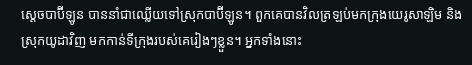ស្តេចបាប៊ីឡូន បាននាំជាឈ្លើយទៅស្រុកបាប៊ីឡូន។ ពួកគេបានវិលត្រឡប់មកក្រុងយេរូសាឡិម និងស្រុកយូដាវិញ មកកាន់ទីក្រុងរបស់គេរៀងៗខ្លួន។ អ្នកទាំងនោះ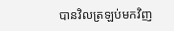បានវិលត្រឡប់មកវិញ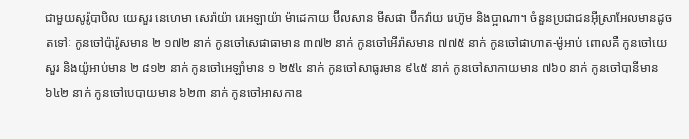ជាមួយសូរ៉ូបាបិល យេសួរ នេហេមា សេរ៉ាយ៉ា រេអេឡាយ៉ា ម៉ាដេកាយ ប៊ីលសាន មីសផា ប៊ីកវ៉ាយ រេហ៊ូម និងប្អាណា។ ចំនួនប្រជាជនអ៊ីស្រាអែលមានដូចតទៅៈ កូនចៅប៉ារ៉ូសមាន ២ ១៧២ នាក់ កូនចៅសេផាធាមាន ៣៧២ នាក់ កូនចៅអើរ៉ាសមាន ៧៧៥ នាក់ កូនចៅផាហាត-ម៉ូអាប់ ពោលគឺ កូនចៅយេសួរ និងយ៉ូអាប់មាន ២ ៨១២ នាក់ កូនចៅអេឡាំមាន ១ ២៥៤ នាក់ កូនចៅសាធូរមាន ៩៤៥ នាក់ កូនចៅសាកាយមាន ៧៦០ នាក់ កូនចៅបានីមាន ៦៤២ នាក់ កូនចៅបេបាយមាន ៦២៣ នាក់ កូនចៅអាសកាឌ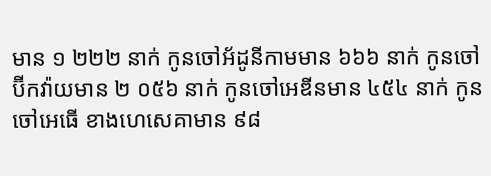មាន ១ ២២២ នាក់ កូនចៅអ័ដូនីកាមមាន ៦៦៦ នាក់ កូនចៅប៊ីកវ៉ាយមាន ២ ០៥៦ នាក់ កូនចៅអេឌីនមាន ៤៥៤ នាក់ កូនចៅអេធើ ខាងហេសេគាមាន ៩៨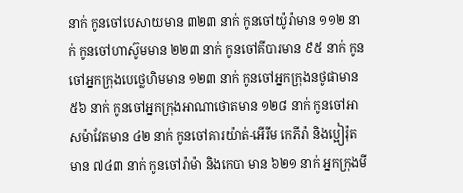នាក់ កូនចៅបេសាយមាន ៣២៣ នាក់ កូនចៅយ៉ូរ៉ាមាន ១១២ នាក់ កូនចៅហាស៊ូមមាន ២២៣ នាក់ កូនចៅគីបារមាន ៩៥ នាក់ កូនចៅអ្នកក្រុងបេថ្លេហិមមាន ១២៣ នាក់ កូនចៅអ្នកក្រុងនថូផាមាន ៥៦ នាក់ កូនចៅអ្នកក្រុងអាណាថោតមាន ១២៨ នាក់ កូនចៅអាសម៉ាវែតមាន ៤២ នាក់ កូនចៅគារយ៉ាត់-អើរីម កេភីរ៉ា និងប្អៀរ៉ុត មាន ៧៤៣ នាក់ កូនចៅរ៉ាម៉ា និងកេបា មាន ៦២១ នាក់ អ្នកក្រុងមី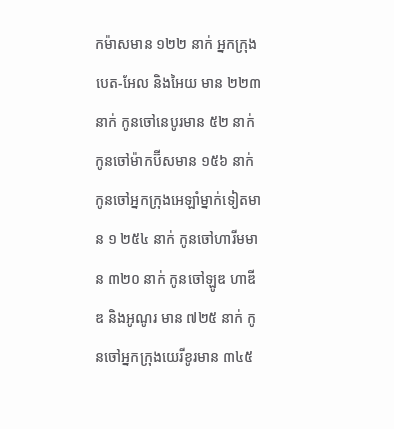កម៉ាសមាន ១២២ នាក់ អ្នកក្រុងបេត-អែល និងអៃយ មាន ២២៣ នាក់ កូនចៅនេបូរមាន ៥២ នាក់ កូនចៅម៉ាកប៊ីសមាន ១៥៦ នាក់ កូនចៅអ្នកក្រុងអេឡាំម្នាក់ទៀតមាន ១ ២៥៤ នាក់ កូនចៅហារីមមាន ៣២០ នាក់ កូនចៅឡូឌ ហាឌីឌ និងអូណូរ មាន ៧២៥ នាក់ កូនចៅអ្នកក្រុងយេរីខូរមាន ៣៤៥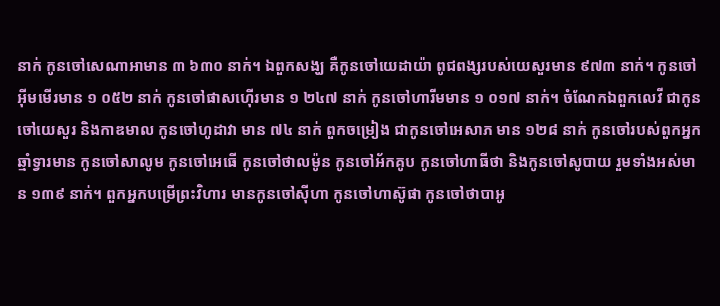នាក់ កូនចៅសេណាអាមាន ៣ ៦៣០ នាក់។ ឯពួកសង្ឃ គឺកូនចៅយេដាយ៉ា ពូជពង្សរបស់យេសួរមាន ៩៧៣ នាក់។ កូនចៅអ៊ីមមើរមាន ១ ០៥២ នាក់ កូនចៅផាសហ៊ើរមាន ១ ២៤៧ នាក់ កូនចៅហារីមមាន ១ ០១៧ នាក់។ ចំណែកឯពួកលេវី ជាកូនចៅយេសួរ និងកាឌមាល កូនចៅហូដាវា មាន ៧៤ នាក់ ពួកចម្រៀង ជាកូនចៅអេសាភ មាន ១២៨ នាក់ កូនចៅរបស់ពួកអ្នកឆ្មាំទ្វារមាន កូនចៅសាលូម កូនចៅអេធើ កូនចៅថាលម៉ូន កូនចៅអ័កគូប កូនចៅហាធីថា និងកូនចៅសូបាយ រួមទាំងអស់មាន ១៣៩ នាក់។ ពួកអ្នកបម្រើព្រះវិហារ មានកូនចៅស៊ីហា កូនចៅហាស៊ូផា កូនចៅថាបាអូ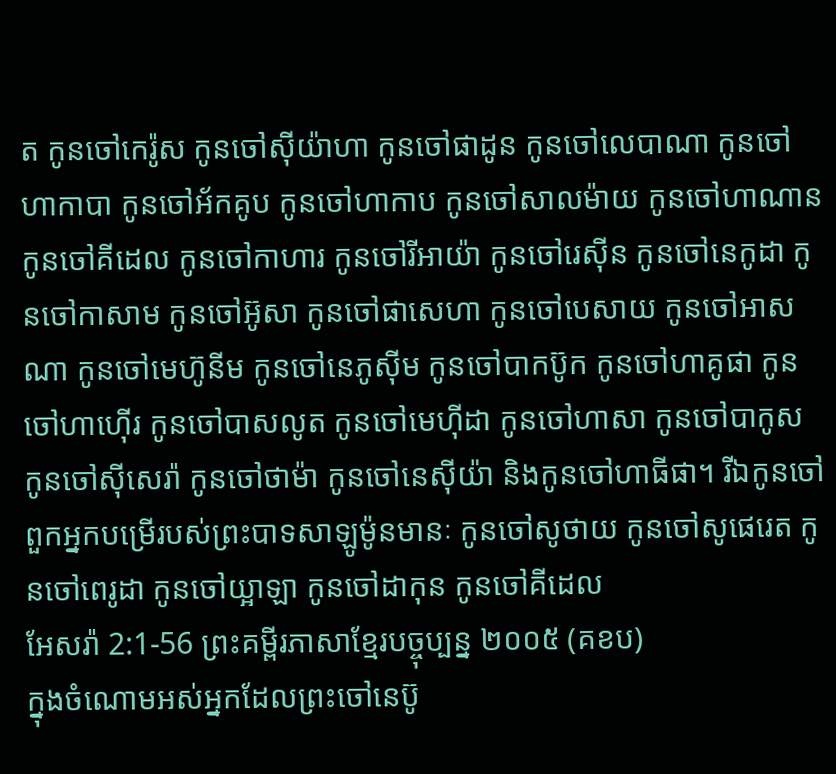ត កូនចៅកេរ៉ូស កូនចៅស៊ីយ៉ាហា កូនចៅផាដូន កូនចៅលេបាណា កូនចៅហាកាបា កូនចៅអ័កគូប កូនចៅហាកាប កូនចៅសាលម៉ាយ កូនចៅហាណាន កូនចៅគីដេល កូនចៅកាហារ កូនចៅរីអាយ៉ា កូនចៅរេស៊ីន កូនចៅនេកូដា កូនចៅកាសាម កូនចៅអ៊ូសា កូនចៅផាសេហា កូនចៅបេសាយ កូនចៅអាសណា កូនចៅមេហ៊ូនីម កូនចៅនេភូស៊ីម កូនចៅបាកប៊ូក កូនចៅហាគូផា កូនចៅហាហ៊ើរ កូនចៅបាសលូត កូនចៅមេហ៊ីដា កូនចៅហាសា កូនចៅបាកូស កូនចៅស៊ីសេរ៉ា កូនចៅថាម៉ា កូនចៅនេស៊ីយ៉ា និងកូនចៅហាធីផា។ រីឯកូនចៅពួកអ្នកបម្រើរបស់ព្រះបាទសាឡូម៉ូនមានៈ កូនចៅសូថាយ កូនចៅសូផេរេត កូនចៅពេរូដា កូនចៅយ្អាឡា កូនចៅដាកុន កូនចៅគីដេល
អែសរ៉ា 2:1-56 ព្រះគម្ពីរភាសាខ្មែរបច្ចុប្បន្ន ២០០៥ (គខប)
ក្នុងចំណោមអស់អ្នកដែលព្រះចៅនេប៊ូ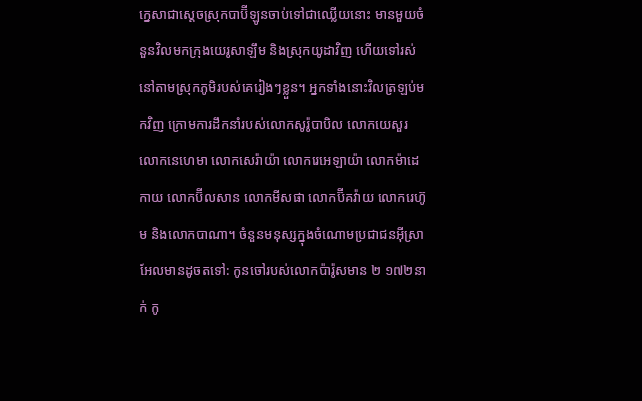ក្នេសាជាស្ដេចស្រុកបាប៊ីឡូនចាប់ទៅជាឈ្លើយនោះ មានមួយចំនួនវិលមកក្រុងយេរូសាឡឹម និងស្រុកយូដាវិញ ហើយទៅរស់នៅតាមស្រុកភូមិរបស់គេរៀងៗខ្លួន។ អ្នកទាំងនោះវិលត្រឡប់មកវិញ ក្រោមការដឹកនាំរបស់លោកសូរ៉ូបាបិល លោកយេសួរ លោកនេហេមា លោកសេរ៉ាយ៉ា លោករេអេឡាយ៉ា លោកម៉ាដេកាយ លោកប៊ីលសាន លោកមីសផា លោកប៊ីគវ៉ាយ លោករេហ៊ូម និងលោកបាណា។ ចំនួនមនុស្សក្នុងចំណោមប្រជាជនអ៊ីស្រាអែលមានដូចតទៅ: កូនចៅរបស់លោកប៉ារ៉ូសមាន ២ ១៧២នាក់ កូ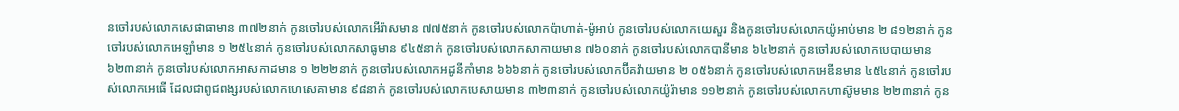នចៅរបស់លោកសេផាធាមាន ៣៧២នាក់ កូនចៅរបស់លោកអើរ៉ាសមាន ៧៧៥នាក់ កូនចៅរបស់លោកប៉ាហាត់-ម៉ូអាប់ កូនចៅរបស់លោកយេសួរ និងកូនចៅរបស់លោកយ៉ូអាប់មាន ២ ៨១២នាក់ កូនចៅរបស់លោកអេឡាំមាន ១ ២៥៤នាក់ កូនចៅរបស់លោកសាធូមាន ៩៤៥នាក់ កូនចៅរបស់លោកសាកាយមាន ៧៦០នាក់ កូនចៅរបស់លោកបានីមាន ៦៤២នាក់ កូនចៅរបស់លោកបេបាយមាន ៦២៣នាក់ កូនចៅរបស់លោកអាសកាដមាន ១ ២២២នាក់ កូនចៅរបស់លោកអដូនីកាំមាន ៦៦៦នាក់ កូនចៅរបស់លោកប៊ីគវ៉ាយមាន ២ ០៥៦នាក់ កូនចៅរបស់លោកអេឌីនមាន ៤៥៤នាក់ កូនចៅរបស់លោកអេធើ ដែលជាពូជពង្សរបស់លោកហេសេគាមាន ៩៨នាក់ កូនចៅរបស់លោកបេសាយមាន ៣២៣នាក់ កូនចៅរបស់លោកយ៉ូរ៉ាមាន ១១២នាក់ កូនចៅរបស់លោកហាស៊ូមមាន ២២៣នាក់ កូន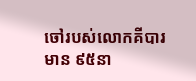ចៅរបស់លោកគីបារមាន ៩៥នា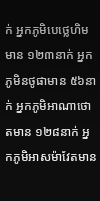ក់ អ្នកភូមិបេថ្លេហិមមាន ១២៣នាក់ អ្នកភូមិនថូផាមាន ៥៦នាក់ អ្នកភូមិអាណាថោតមាន ១២៨នាក់ អ្នកភូមិអាសម៉ាវែតមាន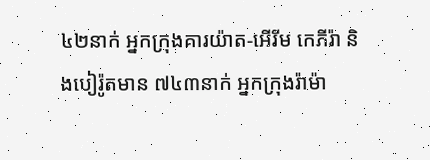៤២នាក់ អ្នកក្រុងគារយ៉ាត-អើរីម កេភីរ៉ា និងបៀរ៉ូតមាន ៧៤៣នាក់ អ្នកក្រុងរ៉ាម៉ា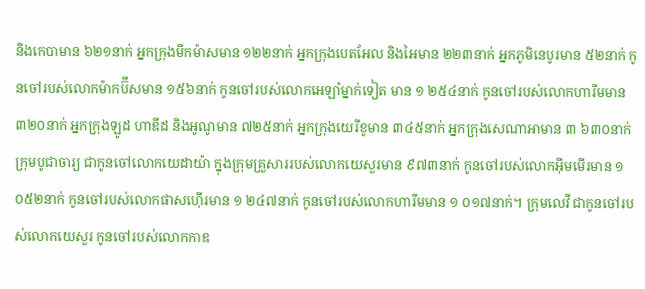និងកេបាមាន ៦២១នាក់ អ្នកក្រុងមីកម៉ាសមាន ១២២នាក់ អ្នកក្រុងបេតអែល និងអៃមាន ២២៣នាក់ អ្នកភូមិនេបូរមាន ៥២នាក់ កូនចៅរបស់លោកម៉ាកប៊ីសមាន ១៥៦នាក់ កូនចៅរបស់លោកអេឡាំម្នាក់ទៀត មាន ១ ២៥៤នាក់ កូនចៅរបស់លោកហារីមមាន ៣២០នាក់ អ្នកក្រុងឡូដ ហាឌីដ និងអូណូមាន ៧២៥នាក់ អ្នកក្រុងយេរីខូមាន ៣៤៥នាក់ អ្នកក្រុងសេណាអាមាន ៣ ៦៣០នាក់ ក្រុមបូជាចារ្យ ជាកូនចៅលោកយេដាយ៉ា ក្នុងក្រុមគ្រួសាររបស់លោកយេសួរមាន ៩៧៣នាក់ កូនចៅរបស់លោកអ៊ីមមើរមាន ១ ០៥២នាក់ កូនចៅរបស់លោកផាសហ៊ើរមាន ១ ២៤៧នាក់ កូនចៅរបស់លោកហារីមមាន ១ ០១៧នាក់។ ក្រុមលេវី ជាកូនចៅរបស់លោកយេសួរ កូនចៅរបស់លោកកាឌ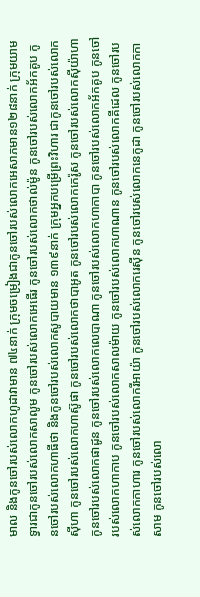មាល និងកូនចៅរបស់លោកហូដាវាមាន ៧៤នាក់ ក្រុមចម្រៀងជាកូនចៅរបស់លោកអេសាភមាន១២៨នាក់ ក្រុមយាមទ្វារជាកូនចៅរបស់លោកសាលូម កូនចៅរបស់លោកអេធើរ កូនចៅរបស់លោកថាល់ម៉ូន កូនចៅរបស់លោកអ័កគូប កូនចៅរបស់លោកហាធីថា និងកូនចៅរបស់លោកសូបាយមាន ១៣៩នាក់ ក្រុមអ្នកបម្រើព្រះវិហារ ជាកូនចៅរបស់លោកស៊ីហា កូនចៅរបស់លោកហាស៊ូផា កូនចៅរបស់លោកថាបាអូត កូនចៅរបស់លោកកេរ៉ូស កូនចៅរបស់លោកស៊ីយ៉ាហា កូនចៅរបស់លោកផាដូន កូនចៅរបស់លោកលេបាណា កូនចៅរបស់លោកហាកាបា កូនចៅរបស់លោកអ័កគូប កូនចៅរបស់លោកហាកាប កូនចៅរបស់លោកសាលម៉ាយ កូនចៅរបស់លោកហាណាន កូនចៅរបស់លោកគីដេល កូនចៅរបស់លោកកាហារ កូនចៅរបស់លោករីអាយ៉ា កូនចៅរបស់លោករេស៊ីន កូនចៅរបស់លោកនេកូដា កូនចៅរបស់លោកកាសាម កូនចៅរបស់លោ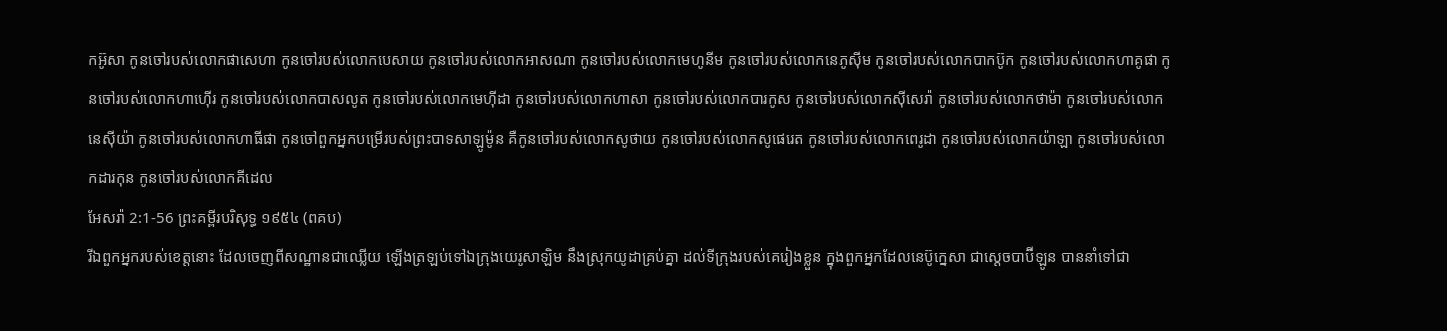កអ៊ូសា កូនចៅរបស់លោកផាសេហា កូនចៅរបស់លោកបេសាយ កូនចៅរបស់លោកអាសណា កូនចៅរបស់លោកមេហូនីម កូនចៅរបស់លោកនេភូស៊ីម កូនចៅរបស់លោកបាកប៊ូក កូនចៅរបស់លោកហាគូផា កូនចៅរបស់លោកហាហ៊ើរ កូនចៅរបស់លោកបាសលូត កូនចៅរបស់លោកមេហ៊ីដា កូនចៅរបស់លោកហាសា កូនចៅរបស់លោកបារកូស កូនចៅរបស់លោកស៊ីសេរ៉ា កូនចៅរបស់លោកថាម៉ា កូនចៅរបស់លោកនេស៊ីយ៉ា កូនចៅរបស់លោកហាធីផា កូនចៅពួកអ្នកបម្រើរបស់ព្រះបាទសាឡូម៉ូន គឺកូនចៅរបស់លោកសូថាយ កូនចៅរបស់លោកសូផេរេត កូនចៅរបស់លោកពេរូដា កូនចៅរបស់លោកយ៉ាឡា កូនចៅរបស់លោកដារកុន កូនចៅរបស់លោកគីដេល
អែសរ៉ា 2:1-56 ព្រះគម្ពីរបរិសុទ្ធ ១៩៥៤ (ពគប)
រីឯពួកអ្នករបស់ខេត្តនោះ ដែលចេញពីសណ្ឋានជាឈ្លើយ ឡើងត្រឡប់ទៅឯក្រុងយេរូសាឡិម នឹងស្រុកយូដាគ្រប់គ្នា ដល់ទីក្រុងរបស់គេរៀងខ្លួន ក្នុងពួកអ្នកដែលនេប៊ូក្នេសា ជាស្តេចបាប៊ីឡូន បាននាំទៅជា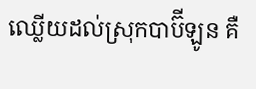ឈ្លើយដល់ស្រុកបាប៊ីឡូន គឺ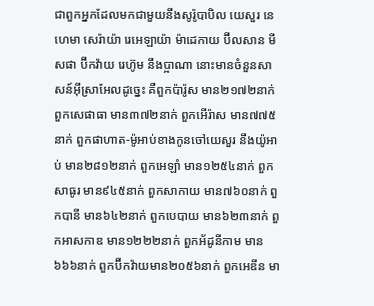ជាពួកអ្នកដែលមកជាមួយនឹងសូរ៉ូបាបិល យេសួរ នេហេមា សេរ៉ាយ៉ា រេអេឡាយ៉ា ម៉ាដេកាយ ប៊ីលសាន មីសផា ប៊ីកវ៉ាយ រេហ៊ូម នឹងប្អាណា នោះមានចំនួនសាសន៍អ៊ីស្រាអែលដូច្នេះ គឺពួកប៉ារ៉ូស មាន២១៧២នាក់ ពួកសេផាធា មាន៣៧២នាក់ ពួកអើរ៉ាស មាន៧៧៥នាក់ ពួកផាហាត-ម៉ូអាប់ខាងកូនចៅយេសួរ នឹងយ៉ូអាប់ មាន២៨១២នាក់ ពួកអេឡាំ មាន១២៥៤នាក់ ពួកសាធូរ មាន៩៤៥នាក់ ពួកសាកាយ មាន៧៦០នាក់ ពួកបានី មាន៦៤២នាក់ ពួកបេបាយ មាន៦២៣នាក់ ពួកអាសកាឌ មាន១២២២នាក់ ពួកអ័ដូនីកាម មាន៦៦៦នាក់ ពួកប៊ីកវ៉ាយមាន២០៥៦នាក់ ពួកអេឌីន មា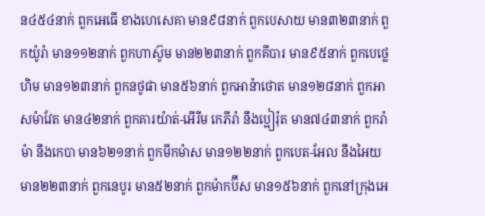ន៤៥៤នាក់ ពួកអេធើ ខាងហេសេគា មាន៩៨នាក់ ពួកបេសាយ មាន៣២៣នាក់ ពួកយ៉ូរ៉ា មាន១១២នាក់ ពួកហាស៊ូម មាន២២៣នាក់ ពួកគីបារ មាន៩៥នាក់ ពួកបេថ្លេហិម មាន១២៣នាក់ ពួកនថូផា មាន៥៦នាក់ ពួកអាន៉ាថោត មាន១២៨នាក់ ពួកអាសម៉ាវែត មាន៤២នាក់ ពួកគារយ៉ាត់-អើរីម កេភីរ៉ា នឹងប្អៀរ៉ុត មាន៧៤៣នាក់ ពួករ៉ាម៉ា នឹងកេបា មាន៦២១នាក់ ពួកមីកម៉ាស មាន១២២នាក់ ពួកបេត-អែល នឹងអៃយ មាន២២៣នាក់ ពួកនេបូរ មាន៥២នាក់ ពួកម៉ាកប៊ីស មាន១៥៦នាក់ ពួកនៅក្រុងអេ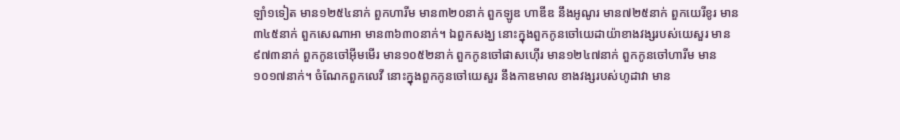ឡាំ១ទៀត មាន១២៥៤នាក់ ពួកហារីម មាន៣២០នាក់ ពួកឡូឌ ហាឌីឌ នឹងអូណូរ មាន៧២៥នាក់ ពួកយេរីខូរ មាន៣៤៥នាក់ ពួកសេណាអា មាន៣៦៣០នាក់។ ឯពួកសង្ឃ នោះក្នុងពួកកូនចៅយេដាយ៉ាខាងវង្សរបស់យេសួរ មាន៩៧៣នាក់ ពួកកូនចៅអ៊ីមមើរ មាន១០៥២នាក់ ពួកកូនចៅផាសហ៊ើរ មាន១២៤៧នាក់ ពួកកូនចៅហារីម មាន១០១៧នាក់។ ចំណែកពួកលេវី នោះក្នុងពួកកូនចៅយេសួរ នឹងកាឌមាល ខាងវង្សរបស់ហូដាវា មាន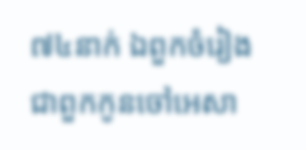៧៤នាក់ ឯពួកចំរៀង ជាពួកកូនចៅអេសា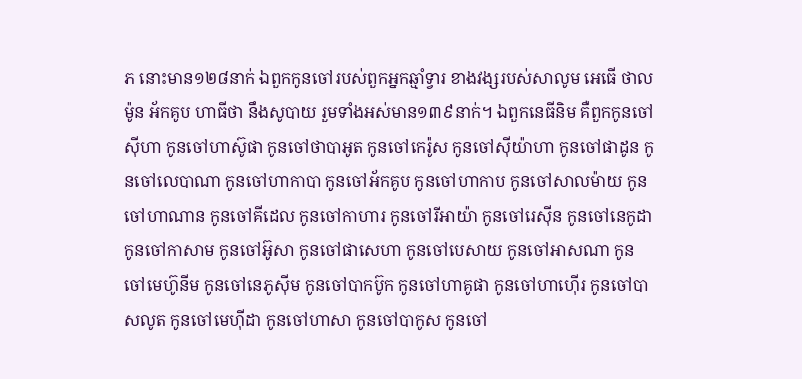ភ នោះមាន១២៨នាក់ ឯពួកកូនចៅរបស់ពួកអ្នកឆ្មាំទ្វារ ខាងវង្សរបស់សាលូម អេធើ ថាលម៉ូន អ័កគូប ហាធីថា នឹងសូបាយ រួមទាំងអស់មាន១៣៩នាក់។ ឯពួកនេធីនិម គឺពួកកូនចៅស៊ីហា កូនចៅហាស៊ូផា កូនចៅថាបាអូត កូនចៅកេរ៉ូស កូនចៅស៊ីយ៉ាហា កូនចៅផាដូន កូនចៅលេបាណា កូនចៅហាកាបា កូនចៅអ័កគូប កូនចៅហាកាប កូនចៅសាលម៉ាយ កូនចៅហាណាន កូនចៅគីដេល កូនចៅកាហារ កូនចៅរីអាយ៉ា កូនចៅរេស៊ីន កូនចៅនេកូដា កូនចៅកាសាម កូនចៅអ៊ូសា កូនចៅផាសេហា កូនចៅបេសាយ កូនចៅអាសណា កូនចៅមេហ៊ូនីម កូនចៅនេភូស៊ីម កូនចៅបាកប៊ូក កូនចៅហាគូផា កូនចៅហាហ៊ើរ កូនចៅបាសលូត កូនចៅមេហ៊ីដា កូនចៅហាសា កូនចៅបាកូស កូនចៅ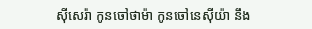ស៊ីសេរ៉ា កូនចៅថាម៉ា កូនចៅនេស៊ីយ៉ា នឹង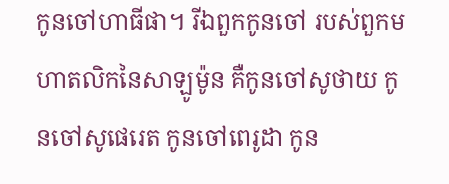កូនចៅហាធីផា។ រីឯពួកកូនចៅ របស់ពួកមហាតលិកនៃសាឡូម៉ូន គឺកូនចៅសូថាយ កូនចៅសូផេរេត កូនចៅពេរូដា កូន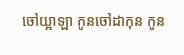ចៅយ្អាឡា កូនចៅដាកុន កូន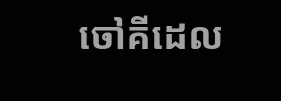ចៅគីដេល